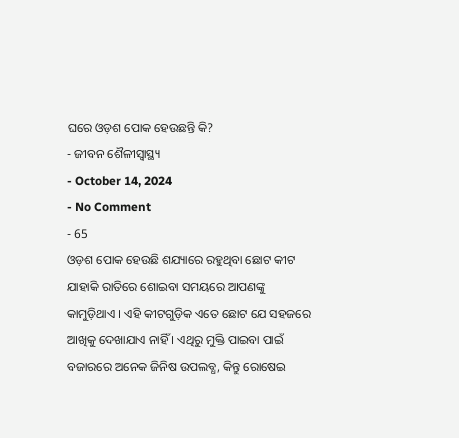ଘରେ ଓଡ଼ଶ ପୋକ ହେଉଛନ୍ତି କି?
- ଜୀବନ ଶୈଳୀସ୍ୱାସ୍ଥ୍ୟ
- October 14, 2024
- No Comment
- 65
ଓଡ଼ଶ ପୋକ ହେଉଛି ଶଯ୍ୟାରେ ରହୁଥିବା ଛୋଟ କୀଟ ଯାହାକି ରାତିରେ ଶୋଇବା ସମୟରେ ଆପଣଙ୍କୁ କାମୁଡ଼ିଥାଏ । ଏହି କୀଟଗୁଡ଼ିକ ଏତେ ଛୋଟ ଯେ ସହଜରେ ଆଖିକୁ ଦେଖାଯାଏ ନାହିଁ । ଏଥିରୁ ମୁକ୍ତି ପାଇବା ପାଇଁ ବଜାରରେ ଅନେକ ଜିନିଷ ଉପଲବ୍ଧ, କିନ୍ତୁ ରୋଷେଇ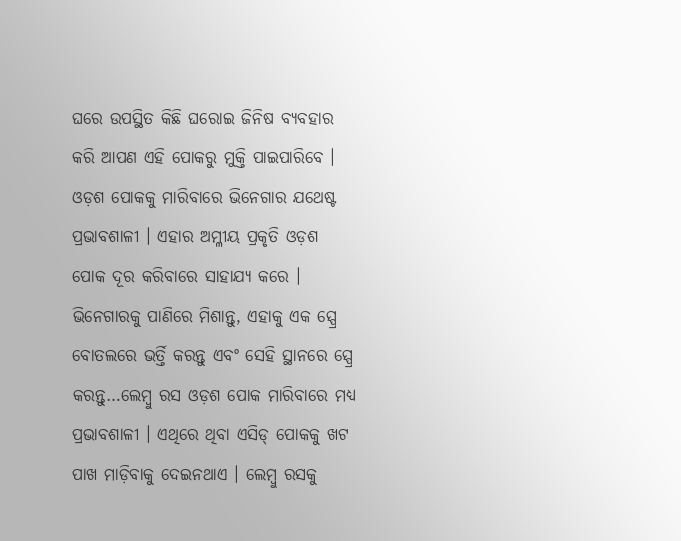ଘରେ ଉପସ୍ଥିତ କିଛି ଘରୋଇ ଜିନିଷ ବ୍ୟବହାର କରି ଆପଣ ଏହି ପୋକରୁ ମୁକ୍ତି ପାଇପାରିବେ ।
ଓଡ଼ଶ ପୋକକୁ ମାରିବାରେ ଭିନେଗାର ଯଥେଷ୍ଟ ପ୍ରଭାବଶାଳୀ । ଏହାର ଅମ୍ଳୀୟ ପ୍ରକୃତି ଓଡ଼ଶ ପୋକ ଦୂର କରିବାରେ ସାହାଯ୍ୟ କରେ । ଭିନେଗାରକୁ ପାଣିରେ ମିଶାନ୍ତୁ, ଏହାକୁ ଏକ ସ୍ପ୍ରେ ବୋତଲରେ ଭର୍ତ୍ତି କରନ୍ତୁ ଏବଂ ସେହି ସ୍ଥାନରେ ସ୍ପ୍ରେ କରନ୍ତୁ…ଲେମ୍ବୁ ରସ ଓଡ଼ଶ ପୋକ ମାରିବାରେ ମଧ୍ୟ ପ୍ରଭାବଶାଳୀ । ଏଥିରେ ଥିବା ଏସିଡ୍ ପୋକକୁ ଖଟ ପାଖ ମାଡ଼ିବାକୁ ଦେଇନଥାଏ । ଲେମ୍ବୁ ରସକୁ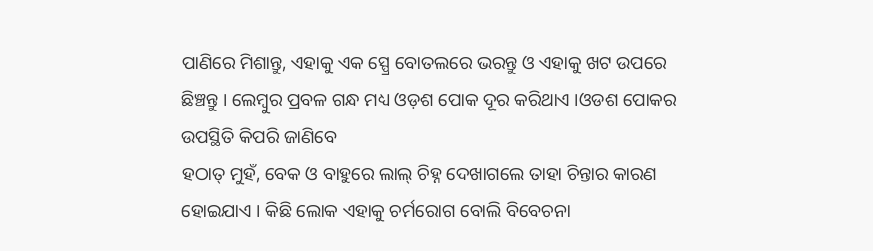ପାଣିରେ ମିଶାନ୍ତୁ, ଏହାକୁ ଏକ ସ୍ପ୍ରେ ବୋତଲରେ ଭରନ୍ତୁ ଓ ଏହାକୁ ଖଟ ଉପରେ ଛିଞ୍ଚନ୍ତୁ । ଲେମ୍ବୁର ପ୍ରବଳ ଗନ୍ଧ ମଧ୍ୟ ଓଡ଼ଶ ପୋକ ଦୂର କରିଥାଏ ।ଓଡଶ ପୋକର ଉପସ୍ଥିତି କିପରି ଜାଣିବେ
ହଠାତ୍ ମୁହଁ, ବେକ ଓ ବାହୁରେ ଲାଲ୍ ଚିହ୍ନ ଦେଖାଗଲେ ତାହା ଚିନ୍ତାର କାରଣ ହୋଇଯାଏ । କିଛି ଲୋକ ଏହାକୁ ଚର୍ମରୋଗ ବୋଲି ବିବେଚନା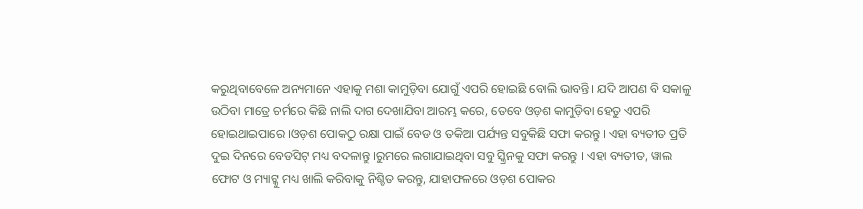କରୁଥିବାବେଳେ ଅନ୍ୟମାନେ ଏହାକୁ ମଶା କାମୁଡ଼ିବା ଯୋଗୁଁ ଏପରି ହୋଇଛି ବୋଲି ଭାବନ୍ତି। ଯଦି ଆପଣ ବି ସକାଳୁ ଉଠିବା ମାତ୍ରେ ଚର୍ମରେ କିଛି ନାଲି ଦାଗ ଦେଖାଯିବା ଆରମ୍ଭ କରେ, ତେବେ ଓଡ଼ଶ କାମୁଡ଼ିବା ହେତୁ ଏପରି ହୋଇଥାଇପାରେ ।ଓଡ଼ଶ ପୋକଠୁ ରକ୍ଷା ପାଇଁ ବେଡ ଓ ତକିଆ ପର୍ଯ୍ୟନ୍ତ ସବୁକିଛି ସଫା କରନ୍ତୁ । ଏହା ବ୍ୟତୀତ ପ୍ରତି ଦୁଇ ଦିନରେ ବେଡସିଟ୍ ମଧ୍ୟ ବଦଳାନ୍ତୁ ।ରୁମରେ ଲଗାଯାଇଥିବା ସବୁ ସ୍କ୍ରିନକୁ ସଫା କରନ୍ତୁ । ଏହା ବ୍ୟତୀତ, ୱାଲ ଫୋଟ ଓ ମ୍ୟାଟ୍କୁ ମଧ୍ୟ ଖାଲି କରିବାକୁ ନିଶ୍ଚିତ କରନ୍ତୁ, ଯାହାଫଳରେ ଓଡ଼ଶ ପୋକର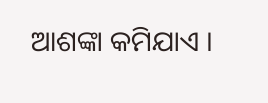ଆଶଙ୍କା କମିଯାଏ ।